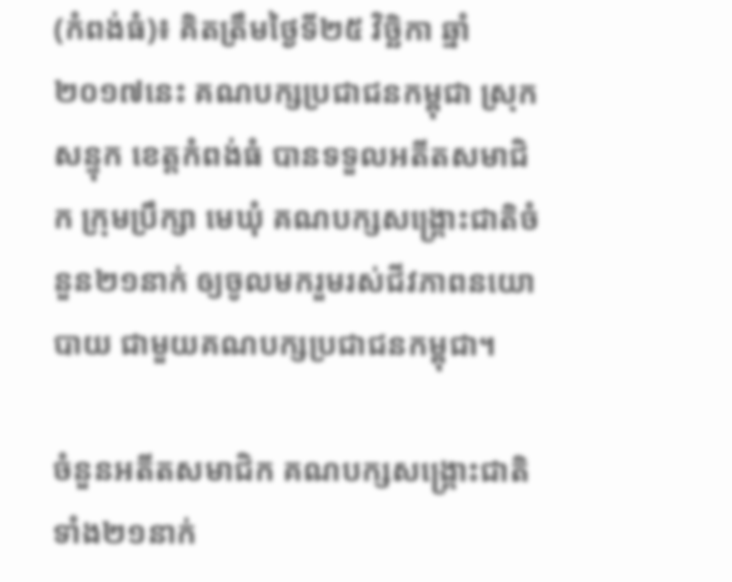(កំពង់ធំ)៖ គិតត្រឹមថ្ងៃទី២៥ វិច្ឆិកា ឆ្នាំ២០១៧នេះ គណបក្សប្រជាជនកម្ពុជា ស្រុកសន្ទុក ខេត្តកំពង់ធំ បានទទួលអតីតសមាជិក ក្រុមប្រឹក្សា មេឃុំ គណបក្សសង្គ្រោះជាតិចំនួន២១នាក់ ឲ្យចូលមករួមរស់ជីវភាពនយោបាយ ជាមួយគណបក្សប្រជាជនកម្ពុជា។

ចំនួនអតីតសមាជិក គណបក្សសង្រ្គោះជាតិទាំង២១នាក់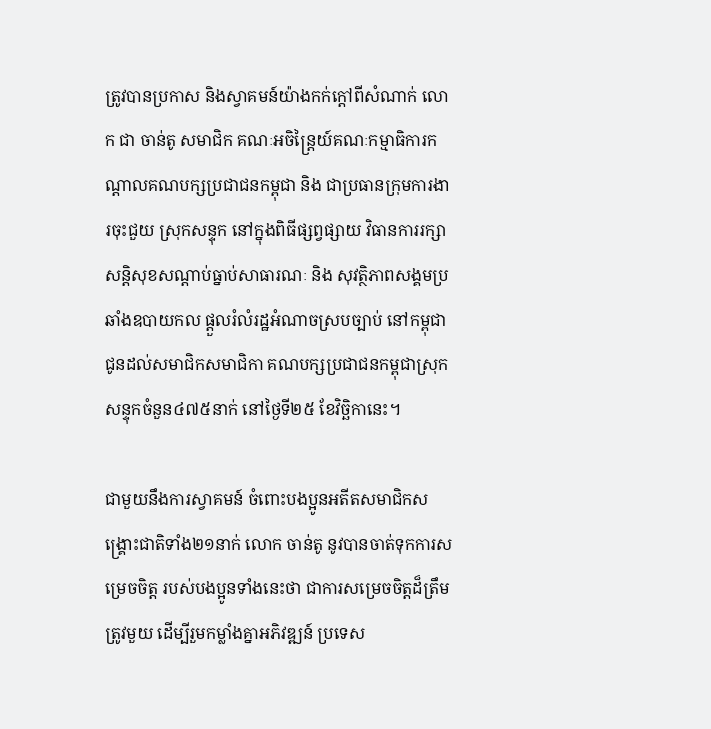ត្រូវបានប្រកាស និងស្វាគមន៍យ៉ាងកក់ក្ដៅពីសំណាក់ លោក ជា ចាន់តូ សមាជិក គណៈអចិន្ត្រៃយ៍គណៈកម្មាធិការកណ្ដាលគណបក្សប្រជាជនកម្ពុជា និង ជាប្រធានក្រុមការងារចុះជួយ ស្រុកសន្ទុក នៅក្នុងពិធីផ្សព្វផ្សាយ វិធានការរក្សាសន្តិសុខសណ្ដាប់ធ្នាប់សាធារណៈ និង សុវត្ថិភាពសង្គមប្រឆាំងឧបាយកល ផ្ដួលរំលំរដ្ឋអំណាចស្របច្បាប់ នៅកម្ពុជាជូនដល់សមាជិកសមាជិកា គណបក្សប្រជាជនកម្ពុជាស្រុកសន្ទុកចំនួន៤៧៥នាក់ នៅថ្ងៃទី២៥ ខែវិច្ឆិកានេះ។

ជាមួយនឹងការស្វាគមន៍ ចំពោះបងប្អូនអតីតសមាជិកសង្គ្រោះជាតិទាំង២១នាក់ លោក ចាន់តូ នូវបានចាត់ទុកការសម្រេចចិត្ត របស់បងប្អូនទាំងនេះថា ជាការសម្រេចចិត្តដ៏ត្រឹមត្រូវមួយ ដើម្បីរួមកម្លាំងគ្នាអភិវឌ្ឍន៍ ប្រទេស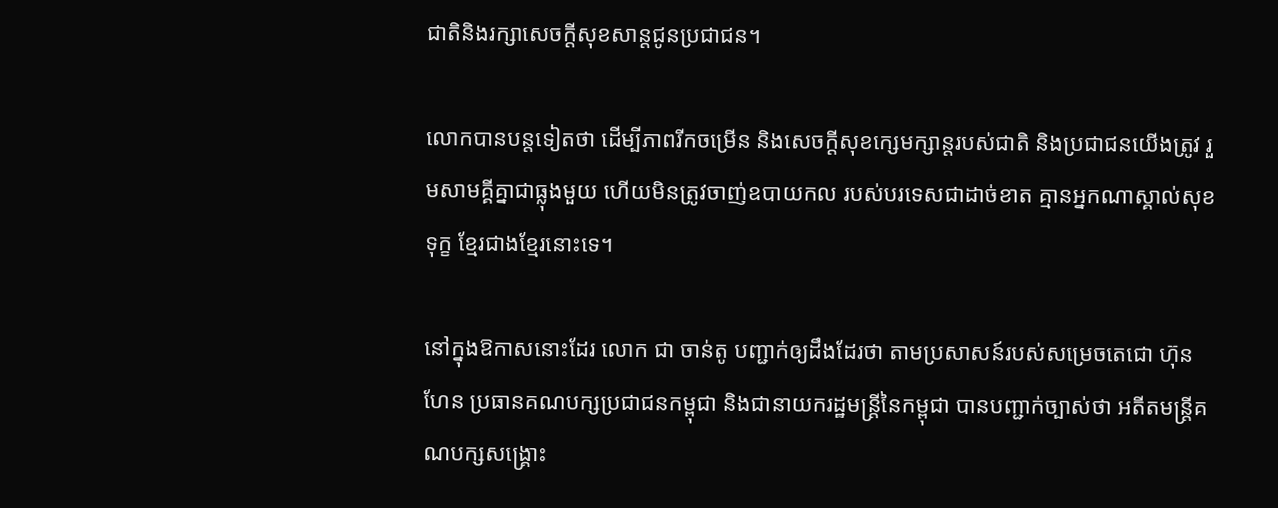ជាតិនិងរក្សាសេចក្ដីសុខសាន្តជូនប្រជាជន។

លោកបានបន្តទៀតថា ដើម្បីភាពរីកចម្រើន និងសេចក្ដីសុខក្សេមក្សាន្តរបស់ជាតិ និងប្រជាជនយើងត្រូវ រួមសាមគ្គីគ្នាជាធ្លុងមួយ ហើយមិនត្រូវចាញ់ឧបាយកល របស់បរទេសជាដាច់ខាត គ្មានអ្នកណាស្គាល់សុខទុក្ខ ខ្មែរជាងខ្មែរនោះទេ។

នៅក្នុងឱកាសនោះដែរ លោក ជា ចាន់តូ បញ្ជាក់ឲ្យដឹងដែរថា តាមប្រសាសន៍របស់សម្រេចតេជោ ហ៊ុន ហែន ប្រធានគណបក្សប្រជាជនកម្ពុជា និងជានាយករដ្ឋមន្រ្តីនៃកម្ពុជា បានបញ្ជាក់ច្បាស់ថា អតីតមន្រ្តីគណបក្សសង្រ្គោះ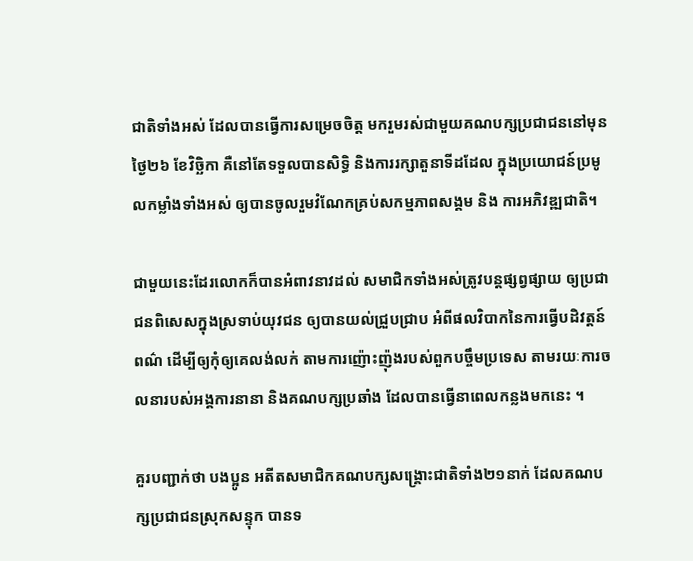ជាតិទាំងអស់ ដែលបានធ្វើការសម្រេចចិត្ត មករួមរស់ជាមួយគណបក្សប្រជាជននៅមុន ថ្ងៃ២៦ ខែវិច្ឆិកា គឺនៅតែទទួលបានសិទ្ធិ និងការរក្សាតួនាទីដដែល ក្នុងប្រយោជន៍ប្រមូលកម្លាំងទាំងអស់ ឲ្យបានចូលរួមវំណែកគ្រប់សកម្មភាពសង្គម និង ការអភិវឌ្ឍជាតិ។

ជាមួយនេះដែរលោកក៏បានអំពាវនាវដល់ សមាជិកទាំងអស់ត្រូវបន្តផ្សព្វផ្សាយ ឲ្យប្រជាជនពិសេសក្នុងស្រទាប់យុវជន ឲ្យបានយល់ជ្រួបជ្រាប អំពីផលវិបាកនៃការធ្វើបដិវត្តន៍ពណ៌ ដើម្បីឲ្យកុំឲ្យគេលង់លក់ តាមការញ៉ោះញ៉ុងរបស់ពួកបច្ចឹមប្រទេស តាមរយៈការចលនារបស់អង្គការនានា និងគណបក្សប្រឆាំង ដែលបានធ្វើនាពេលកន្លងមកនេះ ។

គួរបញ្ជាក់ថា បងប្អូន អតីតសមាជិកគណបក្សសង្គ្រោះជាតិទាំង២១នាក់ ដែលគណបក្សប្រជាជនស្រុកសន្ទុក បានទ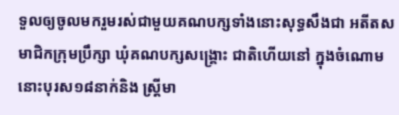ទួលឲ្យចូលមករួមរស់ជាមួយគណបក្សទាំងនោះសុទ្ធសឹងជា អតីតសមាជិកក្រុមប្រឹក្សា ឃុំគណបក្សសង្គ្រោះ ជាតិហើយនៅ ក្នុងចំណោមនោះបុរស១៨នាក់និង ស្រ្តីមា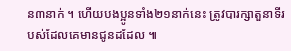ន៣នាក់ ។ ហើយបងប្អូនទាំង២១នាក់នេះ ត្រូវបារក្សាតួនាទីរបស់ដែលគេមានជូនដដែល ៕